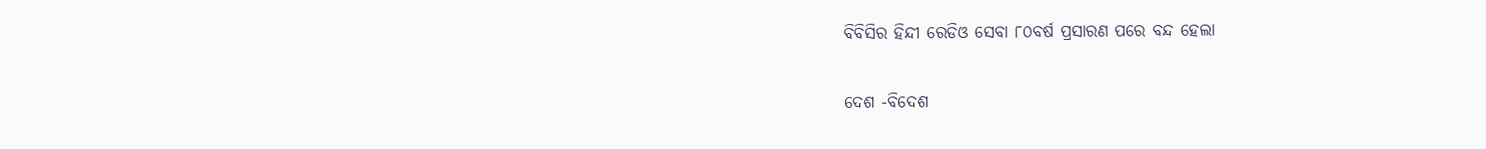ବିବିସିର ହିନ୍ଦୀ ରେଡିଓ ସେବା ୮୦ବର୍ଷ ପ୍ରସାରଣ ପରେ ବନ୍ଦ ହେଲା

ଦେଶ -ବିଦେଶ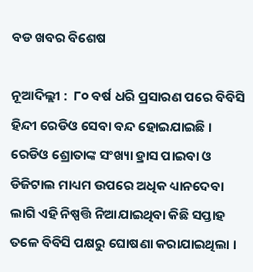ବଡ ଖବର ବିଶେଷ

ନୂଆଦିଲ୍ଲୀ :  ୮୦ ବର୍ଷ ଧରି ପ୍ରସାରଣ ପରେ ବିବିସି ହିନ୍ଦୀ ରେଡିଓ ସେବା ବନ୍ଦ ହୋଇଯାଇଛି । ରେଡିଓ ଶ୍ରୋତାଙ୍କ ସଂଖ୍ୟା ହ୍ରାସ ପାଇବା ଓ ଡିଜିଟାଲ ମାଧ୍ୟମ ଉପରେ ଅଧିକ ଧ୍ୟାନଦେବା ଲାଗି ଏହି ନିଷ୍ପତ୍ତି ନିଆଯାଇଥିବା କିଛି ସପ୍ତାହ ତଳେ ବିବିସି ପକ୍ଷରୁ ଘୋଷଣା କରାଯାଇଥିଲା ।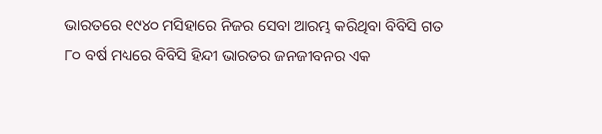ଭାରତରେ ୧୯୪୦ ମସିହାରେ ନିଜର ସେବା ଆରମ୍ଭ କରିଥିବା ବିବିସି ଗତ ୮୦ ବର୍ଷ ମଧ୍ୟରେ ବିବିସି ହିନ୍ଦୀ ଭାରତର ଜନଜୀବନର ଏକ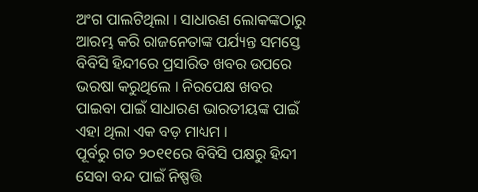ଅଂଗ ପାଲଟିଥିଲା । ସାଧାରଣ ଲୋକଙ୍କଠାରୁ ଆରମ୍ଭ କରି ରାଜନେତାଙ୍କ ପର୍ଯ୍ୟନ୍ତ ସମସ୍ତେ ବିବିସି ହିନ୍ଦୀରେ ପ୍ରସାରିତ ଖବର ଉପରେ ଭରଷା କରୁଥିଲେ । ନିରପେକ୍ଷ ଖବର ପାଇବା ପାଇଁ ସାଧାରଣ ଭାରତୀୟଙ୍କ ପାଇଁ ଏହା ଥିଲା ଏକ ବଡ଼ ମାଧ୍ୟମ ।
ପୂର୍ବରୁ ଗତ ୨୦୧୧ରେ ବିବିସି ପକ୍ଷରୁ ହିନ୍ଦୀ ସେବା ବନ୍ଦ ପାଇଁ ନିଷ୍ପତ୍ତି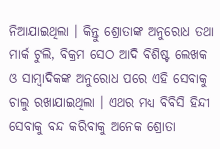ନିଆଯାଇଥିଲା । କିନ୍ତୁ ଶ୍ରୋତାଙ୍କ ଅନୁରୋଧ ତଥା ମାର୍କ ଟୁଲି, ବିକ୍ରମ ସେଠ ଆଦି ବିଶିଷ୍ଟ ଲେଖକ ଓ ସାମ୍ବାଦିକଙ୍କ ଅନୁରୋଧ ପରେ ଏହି ସେବାକୁ ଚାଲୁ ରଖାଯାଇଥିଲା । ଏଥର ମଧ୍ୟ ବିବିସି ହିନ୍ଦୀ ସେବାକୁ ବନ୍ଦ କରିବାକୁ ଅନେକ ଶ୍ରୋତା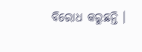ବିରୋଧ କରୁଛନ୍ତି ।